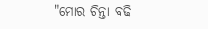"ମୋର ଚିନ୍ତା ବଢି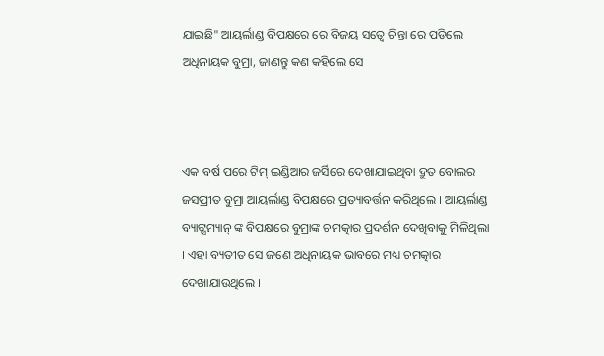ଯାଇଛି" ଆୟର୍ଲାଣ୍ଡ ବିପକ୍ଷରେ ରେ ବିଜୟ ସତ୍ୱେ ଚିନ୍ତା ରେ ପଡିଲେ ଅଧିନାୟକ ବୁମ୍ରା, ଜାଣନ୍ତୁ କଣ କହିଲେ ସେ



ଏକ ବର୍ଷ ପରେ ଟିମ୍ ଇଣ୍ଡିଆର ଜର୍ସିରେ ଦେଖାଯାଇଥିବା ଦ୍ରୁତ ବୋଲର ଜସପ୍ରୀତ ବୁମ୍ରା ଆୟର୍ଲାଣ୍ଡ ବିପକ୍ଷରେ ପ୍ରତ୍ୟାବର୍ତ୍ତନ କରିଥିଲେ । ଆୟର୍ଲାଣ୍ଡ ବ୍ୟାଟ୍ସମ୍ୟାନ୍ ଙ୍କ ବିପକ୍ଷରେ ବୁମ୍ରାଙ୍କ ଚମତ୍କାର ପ୍ରଦର୍ଶନ ଦେଖିବାକୁ ମିଳିଥିଲା । ଏହା ବ୍ୟତୀତ ସେ ଜଣେ ଅଧିନାୟକ ଭାବରେ ମଧ୍ୟ ଚମତ୍କାର ଦେଖାଯାଉଥିଲେ ।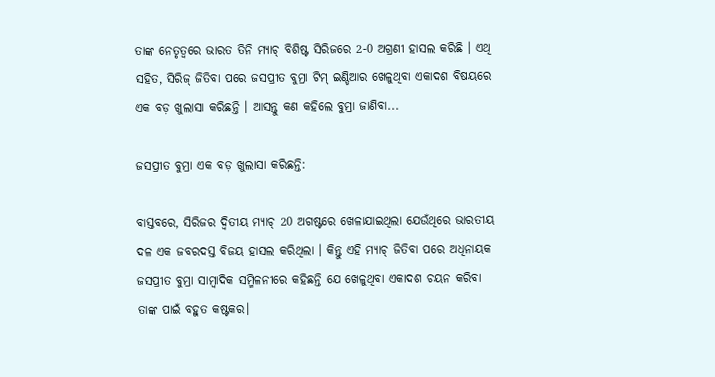ତାଙ୍କ ନେତୃତ୍ୱରେ ଭାରତ ତିନି ମ୍ୟାଚ୍ ବିଶିଷ୍ଟ ସିରିଜରେ 2-0 ଅଗ୍ରଣୀ ହାସଲ କରିଛି । ଏଥି ସହିତ, ସିରିଜ୍ ଜିତିବା ପରେ ଜସପ୍ରୀତ ବୁମ୍ରା ଟିମ୍ ଇଣ୍ଡିଆର ଖେଳୁଥିବା ଏକାଦଶ ବିଷୟରେ ଏକ ବଡ଼ ଖୁଲାସା କରିଛନ୍ତି । ଆସନ୍ତୁ କଣ କହିଲେ ବୁମ୍ରା ଜାଣିବା...

ଜସପ୍ରୀତ ବୁମ୍ରା ଏକ ବଡ଼ ଖୁଲାସା କରିଛନ୍ତି:

ବାସ୍ତବରେ, ସିରିଜର ଦ୍ୱିତୀୟ ମ୍ୟାଚ୍ 20 ଅଗଷ୍ଟରେ ଖେଳାଯାଇଥିଲା ଯେଉଁଥିରେ ଭାରତୀୟ ଦଳ ଏକ ଜବରଦସ୍ତ ବିଜୟ ହାସଲ କରିଥିଲା । କିନ୍ତୁ ଏହି ମ୍ୟାଚ୍ ଜିତିବା ପରେ ଅଧିନାୟକ ଜସପ୍ରୀତ ବୁମ୍ରା ସାମ୍ବାଦିକ ସମ୍ମିଳନୀରେ କହିଛନ୍ତି ଯେ ଖେଳୁଥିବା ଏକାଦଶ ଚୟନ କରିବା ତାଙ୍କ ପାଇଁ ବହୁତ କଷ୍ଟକର।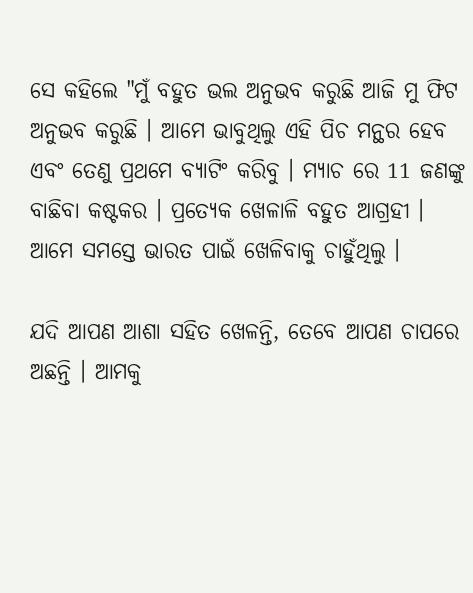ସେ କହିଲେ "ମୁଁ ବହୁତ ଭଲ ଅନୁଭବ କରୁଛି ଆଜି ମୁ ଫିଟ ଅନୁଭବ କରୁଛି । ଆମେ ଭାବୁଥିଲୁ ଏହି ପିଚ ମନ୍ଥର ହେବ ଏବଂ ତେଣୁ ପ୍ରଥମେ ବ୍ୟାଟିଂ କରିବୁ । ମ୍ୟାଚ ରେ 11 ଜଣଙ୍କୁ ବାଛିବା କଷ୍ଟକର । ପ୍ରତ୍ୟେକ ଖେଳାଳି ବହୁତ ଆଗ୍ରହୀ । ଆମେ ସମସ୍ତେ ଭାରତ ପାଇଁ ଖେଳିବାକୁ ଚାହୁଁଥିଲୁ ।

ଯଦି ଆପଣ ଆଶା ସହିତ ଖେଳନ୍ତି, ତେବେ ଆପଣ ଚାପରେ ଅଛନ୍ତି । ଆମକୁ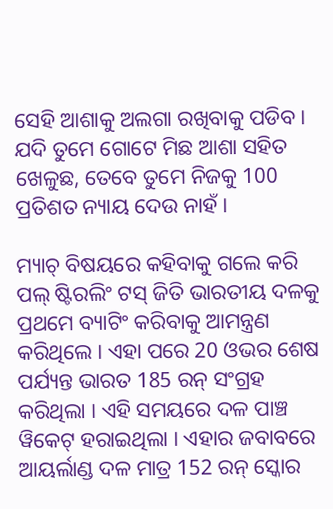ସେହି ଆଶାକୁ ଅଲଗା ରଖିବାକୁ ପଡିବ । ଯଦି ତୁମେ ଗୋଟେ ମିଛ ଆଶା ସହିତ ଖେଳୁଛ, ତେବେ ତୁମେ ନିଜକୁ 100 ପ୍ରତିଶତ ନ୍ୟାୟ ଦେଉ ନାହଁ ।

ମ୍ୟାଚ୍ ବିଷୟରେ କହିବାକୁ ଗଲେ କରି ପଲ୍ ଷ୍ଟିରଲିଂ ଟସ୍ ଜିତି ଭାରତୀୟ ଦଳକୁ ପ୍ରଥମେ ବ୍ୟାଟିଂ କରିବାକୁ ଆମନ୍ତ୍ରଣ କରିଥିଲେ । ଏହା ପରେ 20 ଓଭର ଶେଷ ପର୍ଯ୍ୟନ୍ତ ଭାରତ 185 ରନ୍ ସଂଗ୍ରହ କରିଥିଲା । ଏହି ସମୟରେ ଦଳ ପାଞ୍ଚ ୱିକେଟ୍ ହରାଇଥିଲା । ଏହାର ଜବାବରେ ଆୟର୍ଲାଣ୍ଡ ଦଳ ମାତ୍ର 152 ରନ୍ ସ୍କୋର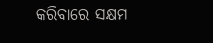କରିବାରେ ସକ୍ଷମ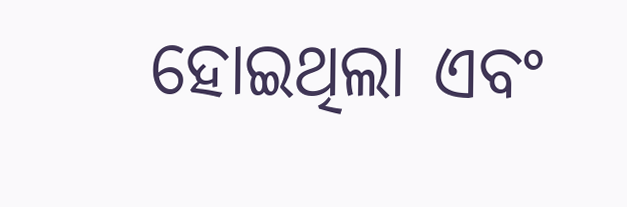ହୋଇଥିଲା ଏବଂ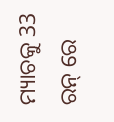ମ୍ୟାଚକୁ 33 ରନ୍ ରେ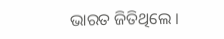ଭାରତ ଜିତିଥିଲେ ।